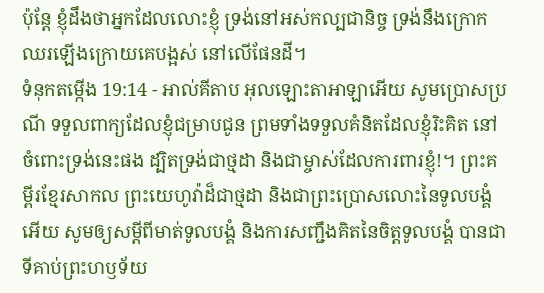ប៉ុន្តែ ខ្ញុំដឹងថាអ្នកដែលលោះខ្ញុំ ទ្រង់នៅអស់កល្បជានិច្ច ទ្រង់នឹងក្រោកឈរឡើងក្រោយគេបង្អស់ នៅលើផែនដី។
ទំនុកតម្កើង 19:14 - អាល់គីតាប អុលឡោះតាអាឡាអើយ សូមប្រោសប្រណី ទទួលពាក្យដែលខ្ញុំជម្រាបជូន ព្រមទាំងទទួលគំនិតដែលខ្ញុំរិះគិត នៅចំពោះទ្រង់នេះផង ដ្បិតទ្រង់ជាថ្មដា និងជាម្ចាស់ដែលការពារខ្ញុំ!។ ព្រះគម្ពីរខ្មែរសាកល ព្រះយេហូវ៉ាដ៏ជាថ្មដា និងជាព្រះប្រោសលោះនៃទូលបង្គំអើយ សូមឲ្យសម្ដីពីមាត់ទូលបង្គំ និងការសញ្ជឹងគិតនៃចិត្តទូលបង្គំ បានជាទីគាប់ព្រះហឫទ័យ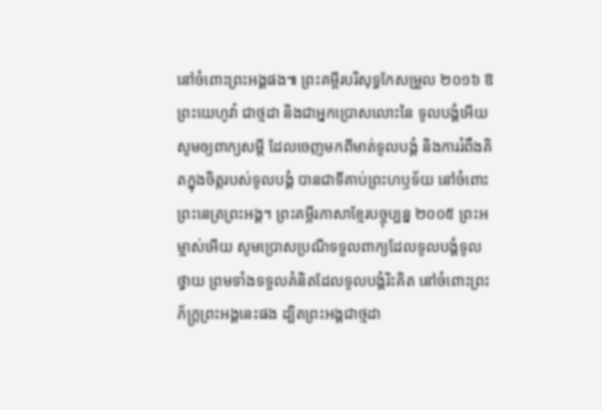នៅចំពោះព្រះអង្គផង៕ ព្រះគម្ពីរបរិសុទ្ធកែសម្រួល ២០១៦ ឱព្រះយេហូវ៉ា ជាថ្មដា និងជាអ្នកប្រោសលោះនៃ ទូលបង្គំអើយ សូមឲ្យពាក្យសម្ដី ដែលចេញមកពីមាត់ទូលបង្គំ និងការរំពឹងគិតក្នុងចិត្តរបស់ទូលបង្គំ បានជាទីគាប់ព្រះហឫទ័យ នៅចំពោះព្រះនេត្រព្រះអង្គ។ ព្រះគម្ពីរភាសាខ្មែរបច្ចុប្បន្ន ២០០៥ ព្រះអម្ចាស់អើយ សូមប្រោសប្រណីទទួលពាក្យដែលទូលបង្គំទូលថ្វាយ ព្រមទាំងទទួលគំនិតដែលទូលបង្គំរិះគិត នៅចំពោះព្រះភ័ក្ត្រព្រះអង្គនេះផង ដ្បិតព្រះអង្គជាថ្មដា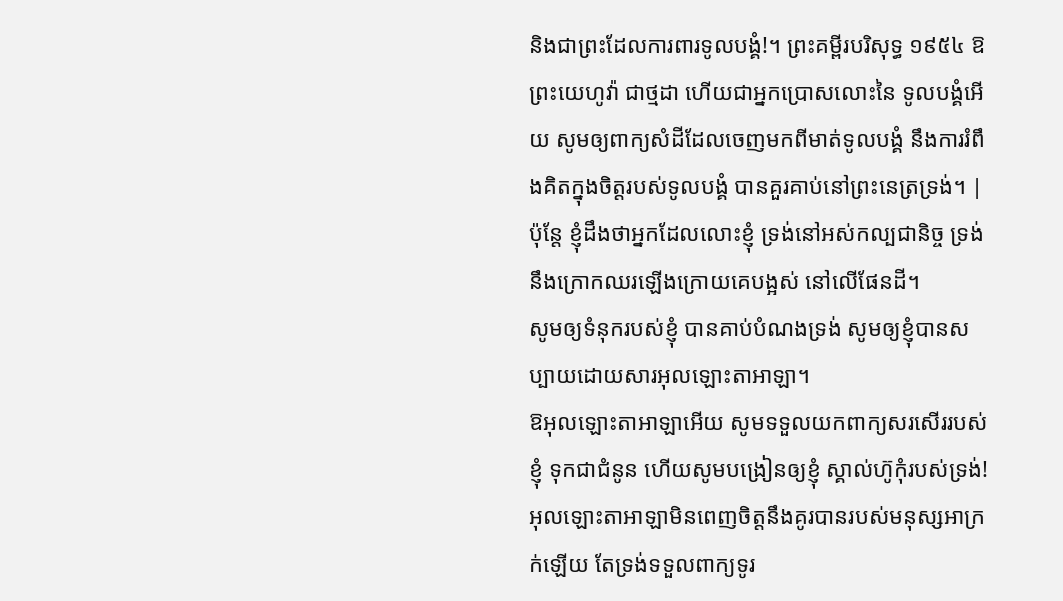និងជាព្រះដែលការពារទូលបង្គំ!។ ព្រះគម្ពីរបរិសុទ្ធ ១៩៥៤ ឱព្រះយេហូវ៉ា ជាថ្មដា ហើយជាអ្នកប្រោសលោះនៃ ទូលបង្គំអើយ សូមឲ្យពាក្យសំដីដែលចេញមកពីមាត់ទូលបង្គំ នឹងការរំពឹងគិតក្នុងចិត្តរបស់ទូលបង្គំ បានគួរគាប់នៅព្រះនេត្រទ្រង់។ |
ប៉ុន្តែ ខ្ញុំដឹងថាអ្នកដែលលោះខ្ញុំ ទ្រង់នៅអស់កល្បជានិច្ច ទ្រង់នឹងក្រោកឈរឡើងក្រោយគេបង្អស់ នៅលើផែនដី។
សូមឲ្យទំនុករបស់ខ្ញុំ បានគាប់បំណងទ្រង់ សូមឲ្យខ្ញុំបានសប្បាយដោយសារអុលឡោះតាអាឡា។
ឱអុលឡោះតាអាឡាអើយ សូមទទួលយកពាក្យសរសើររបស់ខ្ញុំ ទុកជាជំនូន ហើយសូមបង្រៀនឲ្យខ្ញុំ ស្គាល់ហ៊ូកុំរបស់ទ្រង់!
អុលឡោះតាអាឡាមិនពេញចិត្តនឹងគូរបានរបស់មនុស្សអាក្រក់ឡើយ តែទ្រង់ទទួលពាក្យទូរ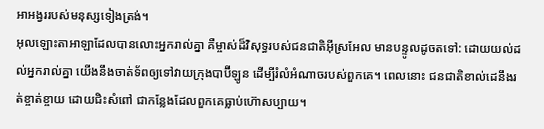អាអង្វររបស់មនុស្សទៀងត្រង់។
អុលឡោះតាអាឡាដែលបានលោះអ្នករាល់គ្នា គឺម្ចាស់ដ៏វិសុទ្ធរបស់ជនជាតិអ៊ីស្រអែល មានបន្ទូលដូចតទៅ: ដោយយល់ដល់អ្នករាល់គ្នា យើងនឹងចាត់ទ័ពឲ្យទៅវាយក្រុងបាប៊ីឡូន ដើម្បីរំលំអំណាចរបស់ពួកគេ។ ពេលនោះ ជនជាតិខាល់ដេនឹងរត់ខ្ចាត់ខ្ចាយ ដោយជិះសំពៅ ជាកន្លែងដែលពួកគេធ្លាប់ហ៊ោសប្បាយ។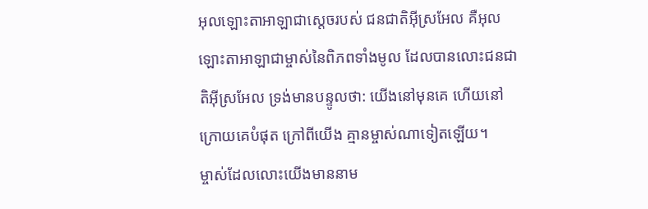អុលឡោះតាអាឡាជាស្តេចរបស់ ជនជាតិអ៊ីស្រអែល គឺអុលឡោះតាអាឡាជាម្ចាស់នៃពិភពទាំងមូល ដែលបានលោះជនជាតិអ៊ីស្រអែល ទ្រង់មានបន្ទូលថា: យើងនៅមុនគេ ហើយនៅក្រោយគេបំផុត ក្រៅពីយើង គ្មានម្ចាស់ណាទៀតឡើយ។
ម្ចាស់ដែលលោះយើងមាននាម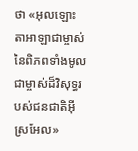ថា «អុលឡោះតាអាឡាជាម្ចាស់នៃពិភពទាំងមូល ជាម្ចាស់ដ៏វិសុទ្ធរបស់ជនជាតិអ៊ីស្រអែល»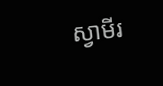ស្វាមីរ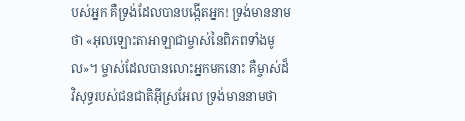បស់អ្នក គឺទ្រង់ដែលបានបង្កើតអ្នក! ទ្រង់មាននាមថា «អុលឡោះតាអាឡាជាម្ចាស់នៃពិភពទាំងមូល»។ ម្ចាស់ដែលបានលោះអ្នកមកនោះ គឺម្ចាស់ដ៏វិសុទ្ធរបស់ជនជាតិអ៊ីស្រអែល ទ្រង់មាននាមថា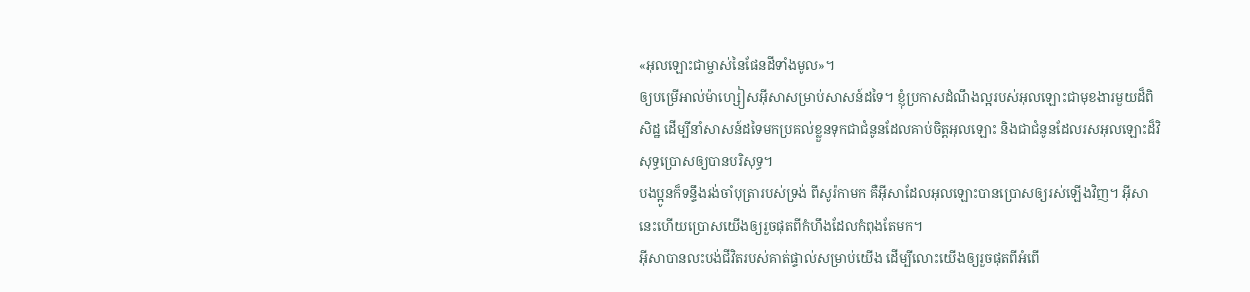«អុលឡោះជាម្ចាស់នៃផែនដីទាំងមូល»។
ឲ្យបម្រើអាល់ម៉ាហ្សៀសអ៊ីសាសម្រាប់សាសន៍ដទៃ។ ខ្ញុំប្រកាសដំណឹងល្អរបស់អុលឡោះជាមុខងារមួយដ៏ពិសិដ្ឋ ដើម្បីនាំសាសន៍ដទៃមកប្រគល់ខ្លួនទុកជាជំនូនដែលគាប់ចិត្តអុលឡោះ និងជាជំនូនដែលរសអុលឡោះដ៏វិសុទ្ធប្រោសឲ្យបានបរិសុទ្ធ។
បងប្អូនក៏ទន្ទឹងរង់ចាំបុត្រារបស់ទ្រង់ ពីសូរ៉កាមក គឺអ៊ីសាដែលអុលឡោះបានប្រោសឲ្យរស់ឡើងវិញ។ អ៊ីសានេះហើយប្រោសយើងឲ្យរួចផុតពីកំហឹងដែលកំពុងតែមក។
អ៊ីសាបានលះបង់ជីវិតរបស់គាត់ផ្ទាល់សម្រាប់យើង ដើម្បីលោះយើងឲ្យរួចផុតពីអំពើ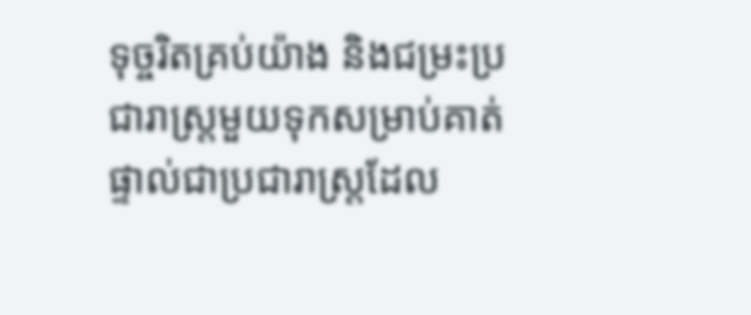ទុច្ចរិតគ្រប់យ៉ាង និងជម្រះប្រជារាស្ដ្រមួយទុកសម្រាប់គាត់ផ្ទាល់ជាប្រជារាស្ដ្រដែល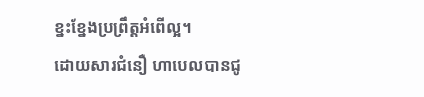ខ្នះខ្នែងប្រព្រឹត្ដអំពើល្អ។
ដោយសារជំនឿ ហាបេលបានជូ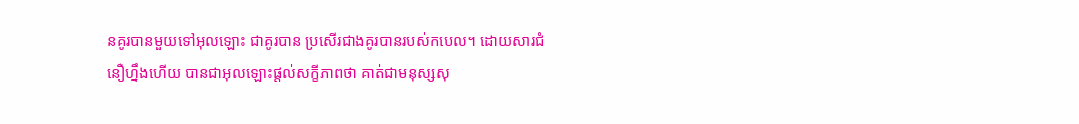នគូរបានមួយទៅអុលឡោះ ជាគូរបាន ប្រសើរជាងគូរបានរបស់កបេល។ ដោយសារជំនឿហ្នឹងហើយ បានជាអុលឡោះផ្ដល់សក្ខីភាពថា គាត់ជាមនុស្សសុ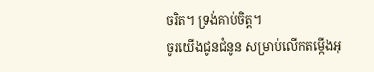ចរិត។ ទ្រង់គាប់ចិត្ត។
ចូរយើងជូនជំនូន សម្រាប់លើកតម្កើងអុ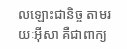លឡោះជានិច្ច តាមរយៈអ៊ីសា គឺជាពាក្យ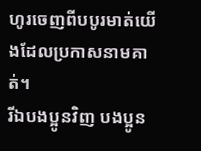ហូរចេញពីបបូរមាត់យើងដែលប្រកាសនាមគាត់។
រីឯបងប្អូនវិញ បងប្អូន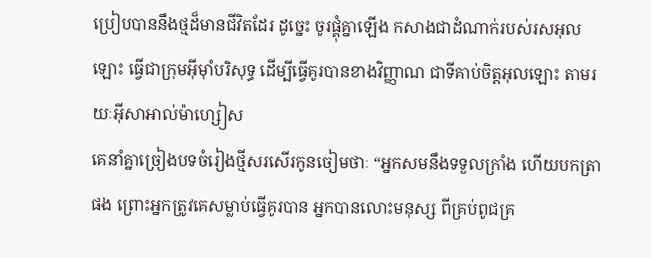ប្រៀបបាននឹងថ្មដ៏មានជីវិតដែរ ដូច្នេះ ចូរផ្គុំគ្នាឡើង កសាងជាដំណាក់របស់រសអុលឡោះ ធ្វើជាក្រុមអ៊ីមុាំបរិសុទ្ធ ដើម្បីធ្វើគូរបានខាងវិញ្ញាណ ជាទីគាប់ចិត្តអុលឡោះ តាមរយៈអ៊ីសាអាល់ម៉ាហ្សៀស
គេនាំគ្នាច្រៀងបទចំរៀងថ្មីសរសើរកូនចៀមថាៈ “អ្នកសមនឹងទទួលក្រាំង ហើយបកត្រាផង ព្រោះអ្នកត្រូវគេសម្លាប់ធ្វើគូរបាន អ្នកបានលោះមនុស្ស ពីគ្រប់ពូជគ្រ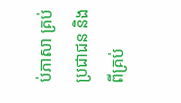ប់ភាសា គ្រប់ប្រជាជន និងពីគ្រប់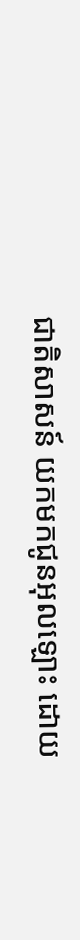ជាតិសាសន៍ យកមកជូនអុលឡោះ ដោយ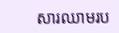សារឈាមរប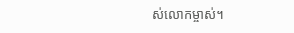ស់លោកម្ចាស់។